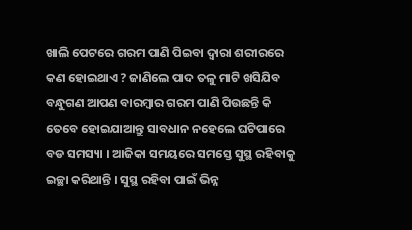ଖାଲି ପେଟରେ ଗରମ ପାଣି ପିଇବା ଦ୍ଵାରା ଶରୀରରେ କଣ ହୋଇଥାଏ ? ଜାଣିଲେ ପାଦ ତଳୁ ମାଟି ଖସିଯିବ
ବନ୍ଧୁଗଣ ଆପଣ ବାରମ୍ବାର ଗରମ ପାଣି ପିଉଛନ୍ତି କି ତେବେ ହୋଇଯାଆନ୍ତୁ ସାବଧାନ ନହେଲେ ଘଟିପାରେ ବଡ ସମସ୍ୟା । ଆଜିକା ସମୟରେ ସମସ୍ତେ ସୁସ୍ଥ ରହିବାକୁ ଇଚ୍ଛା କରିଥାନ୍ତି । ସୁସ୍ଥ ରହିବା ପାଇଁ ଭିନ୍ନ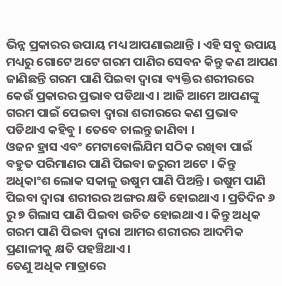ଭିନ୍ନ ପ୍ରକାରର ଉପାୟ ମଧ୍ୟ ଆପଣାଇଥାନ୍ତି । ଏହି ସବୁ ଉପାୟ ମଧ୍ୟରୁ ଗୋଟେ ଅଟେ ଗରମ ପାଣିର ସେବନ କିନ୍ତୁ କଣ ଆପଣ ଜାଣିଛନ୍ତି ଗରମ ପାଣି ପିଇବା ଦ୍ୱାରା ବ୍ୟକ୍ତିର ଶରୀରରେ କେଉଁ ପ୍ରକାରର ପ୍ରଭାବ ପଡିଥାଏ । ଆଜି ଆମେ ଆପଣଙ୍କୁ ଗରମ ପାଇଁ ପେଇବା ଦ୍ବାରା ଶରୀରରେ କଣ ପ୍ରଭାବ ପଡିଥାଏ କହିବୁ । ତେବେ ଚାଲନ୍ତୁ ଜାଣିବା ।
ଓଜନ ହ୍ରାସ ଏବଂ ମେଟାବୋଲିଯିମ ସଠିକ ରଖିବା ପାଇଁ ବହୁତ ପରିମାଣର ପାଣି ପିଇବା ଜରୁରୀ ଅଟେ । କିନ୍ତୁ ଅଧିକାଂଶ ଲୋକ ସକାଳୁ ଉଷୁମ ପାଣି ପିଅନ୍ତି । ଉଷୁମ ପାଣି ପିଇବା ଦ୍ୱାରା ଶରୀରର ଅଙ୍ଗର କ୍ଷତି ହୋଇଥାଏ । ପ୍ରତିଦିନ ୬ ରୁ ୭ ଗିଲାସ ପାଣି ପିଇବା ଉଚିତ ହୋଇଥାଏ । କିନ୍ତୁ ଅଧିକ ଗରମ ପାଣି ପିଇବା ଦ୍ୱାରା ଆମର ଶରୀରର ଆଦମିକ ପ୍ରଣାଳୀକୁ କ୍ଷତି ପହଞ୍ଚିଥାଏ ।
ତେଣୁ ଅଧିକ ମାତ୍ରାରେ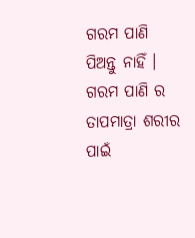ଗରମ ପାଣି ପିଅନ୍ତୁ ନାହିଁ । ଗରମ ପାଣି ର ତାପମାତ୍ରା ଶରୀର ପାଇଁ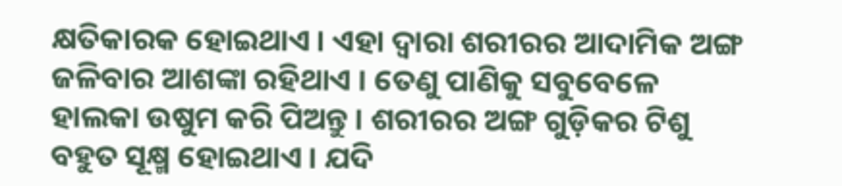କ୍ଷତିକାରକ ହୋଇଥାଏ । ଏହା ଦ୍ବାରା ଶରୀରର ଆଦାମିକ ଅଙ୍ଗ ଜଳିବାର ଆଶଙ୍କା ରହିଥାଏ । ତେଣୁ ପାଣିକୁ ସବୁବେଳେ ହାଲକା ଉଷୁମ କରି ପିଅନ୍ତୁ । ଶରୀରର ଅଙ୍ଗ ଗୁଡ଼ିକର ଟିଶୁ ବହୁତ ସୂକ୍ଷ୍ମ ହୋଇଥାଏ । ଯଦି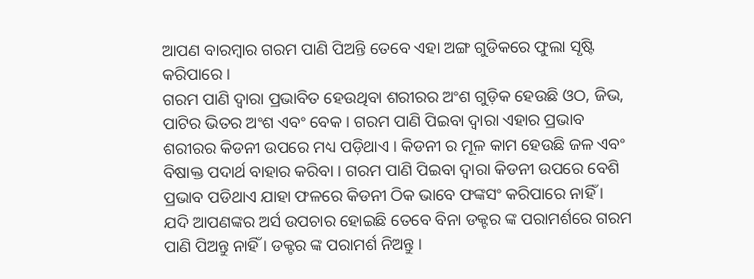ଆପଣ ବାରମ୍ବାର ଗରମ ପାଣି ପିଅନ୍ତି ତେବେ ଏହା ଅଙ୍ଗ ଗୁଡିକରେ ଫୁଲା ସୃଷ୍ଟି କରିପାରେ ।
ଗରମ ପାଣି ଦ୍ଵାରା ପ୍ରଭାବିତ ହେଉଥିବା ଶରୀରର ଅଂଶ ଗୁଡ଼ିକ ହେଉଛି ଓଠ, ଜିଭ, ପାଟିର ଭିତର ଅଂଶ ଏବଂ ବେକ । ଗରମ ପାଣି ପିଇବା ଦ୍ୱାରା ଏହାର ପ୍ରଭାବ ଶରୀରର କିଡନୀ ଉପରେ ମଧ୍ୟ ପଡ଼ିଥାଏ । କିଡନୀ ର ମୂଳ କାମ ହେଉଛି ଜଳ ଏବଂ ବିଷାକ୍ତ ପଦାର୍ଥ ବାହାର କରିବା । ଗରମ ପାଣି ପିଇବା ଦ୍ୱାରା କିଡନୀ ଉପରେ ବେଶି ପ୍ରଭାବ ପଡିଥାଏ ଯାହା ଫଳରେ କିଡନୀ ଠିକ ଭାବେ ଫଙ୍କସଂ କରିପାରେ ନାହିଁ ।
ଯଦି ଆପଣଙ୍କର ଅର୍ସ ଉପଚାର ହୋଇଛି ତେବେ ବିନା ଡକ୍ଟର ଙ୍କ ପରାମର୍ଶରେ ଗରମ ପାଣି ପିଅନ୍ତୁ ନାହିଁ । ଡକ୍ଟର ଙ୍କ ପରାମର୍ଶ ନିଅନ୍ତୁ ।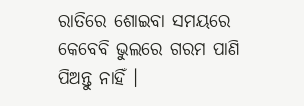ରାତିରେ ଶୋଇବା ସମୟରେ କେବେବି ଭୁଲରେ ଗରମ ପାଣି ପିଅନ୍ତୁ ନାହିଁ ।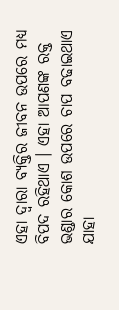ଏହା ଦ୍ବାରା ବ୍ୟକ୍ତିର ଜୀବନ ଉପରେ ମଧ୍ୟ ବିପଦ ରହିଥାଏ । ଏହା ଆପଣଙ୍କ ରକ୍ତ ଭଣ୍ଡାର କୋଶ ଉପରେ ଚାପ ବଢାଇଥାଏ ଯାହା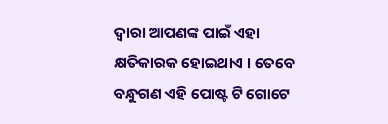ଦ୍ଵାରା ଆପଣଙ୍କ ପାଇଁ ଏହା କ୍ଷତିକାରକ ହୋଇଥାଏ । ତେବେ ବନ୍ଧୁଗଣ ଏହି ପୋଷ୍ଟ ଟି ଗୋଟେ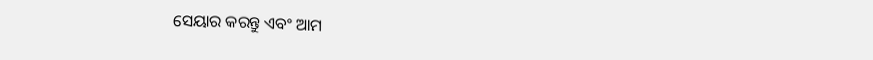ସେୟାର କରନ୍ତୁ ଏବଂ ଆମ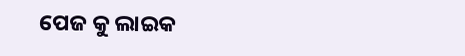ପେଜ କୁ ଲାଇକ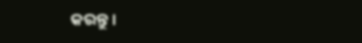କରନ୍ତୁ ।